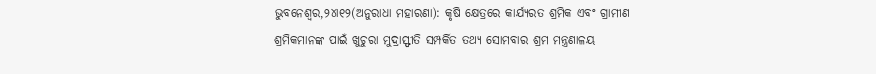ଭୁବନେଶ୍ୱର,୨୪ା୧୨(ଅନୁରାଧା ମହାରଣା): କୃଷି କ୍ଷେତ୍ରରେ କାର୍ଯ୍ୟରତ ଶ୍ରମିକ ଏବଂ ଗ୍ରାମୀଣ ଶ୍ରମିକମାନଙ୍କ ପାଇଁ ଖୁଚୁରା ମୁଦ୍ରାସ୍ଫୀତି ସମ୍ପର୍କିତ ତଥ୍ୟ ସୋମବାର ଶ୍ରମ ମନ୍ତ୍ରଣାଳୟ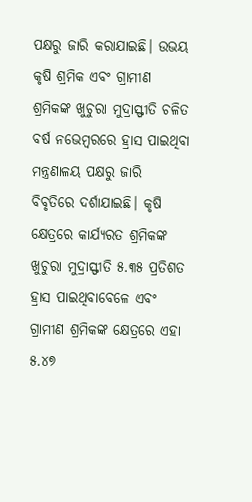ପକ୍ଷରୁ ଜାରି କରାଯାଇଛି। ଉଭୟ କୃଷି ଶ୍ରମିକ ଏବଂ ଗ୍ରାମୀଣ ଶ୍ରମିକଙ୍କ ଖୁଚୁରା ମୁଦ୍ରାସ୍ଫୀତି ଚଳିତ ବର୍ଷ ନଭେମ୍ବରରେ ହ୍ରାସ ପାଇଥିବା ମନ୍ତ୍ରଣାଳୟ ପକ୍ଷରୁ ଜାରି ବିବୃତିରେ ଦର୍ଶାଯାଇଛି। କୃଷି କ୍ଷେତ୍ରରେ କାର୍ଯ୍ୟରତ ଶ୍ରମିକଙ୍କ ଖୁଚୁରା ମୁଦ୍ରାସ୍ଫୀତି ୫.୩୫ ପ୍ରତିଶତ ହ୍ରାସ ପାଇଥିବାବେଳେ ଏବଂ ଗ୍ରାମୀଣ ଶ୍ରମିକଙ୍କ କ୍ଷେତ୍ରରେ ଏହା ୫.୪୭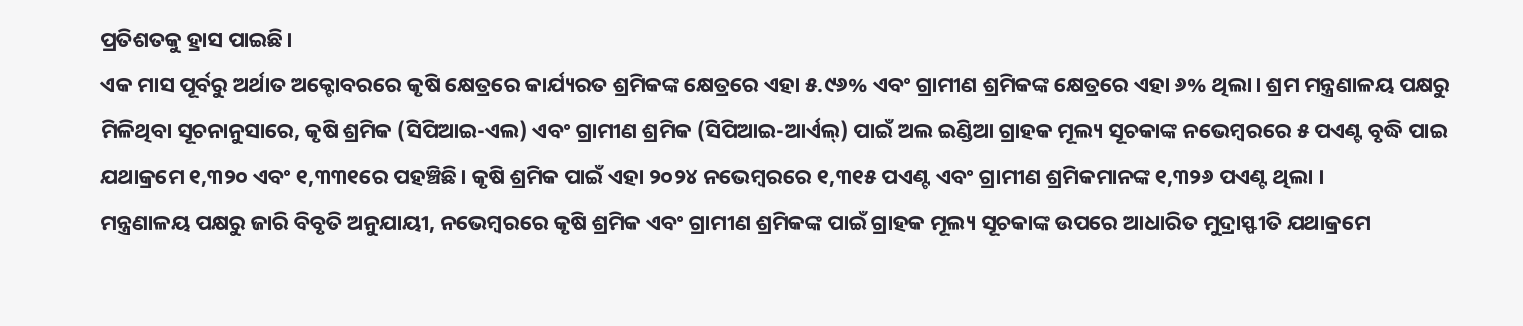ପ୍ରତିଶତକୁ ହ୍ରାସ ପାଇଛି।
ଏକ ମାସ ପୂର୍ବରୁ ଅର୍ଥାତ ଅକ୍ଟୋବରରେ କୃଷି କ୍ଷେତ୍ରରେ କାର୍ଯ୍ୟରତ ଶ୍ରମିକଙ୍କ କ୍ଷେତ୍ରରେ ଏହା ୫.୯୬% ଏବଂ ଗ୍ରାମୀଣ ଶ୍ରମିକଙ୍କ କ୍ଷେତ୍ରରେ ଏହା ୬% ଥିଲା। ଶ୍ରମ ମନ୍ତ୍ରଣାଳୟ ପକ୍ଷରୁ ମିଳିଥିବା ସୂଚନାନୁସାରେ, କୃଷି ଶ୍ରମିକ (ସିପିଆଇ-ଏଲ) ଏବଂ ଗ୍ରାମୀଣ ଶ୍ରମିକ (ସିପିଆଇ-ଆର୍ଏଲ୍) ପାଇଁ ଅଲ ଇଣ୍ଡିଆ ଗ୍ରାହକ ମୂଲ୍ୟ ସୂଚକାଙ୍କ ନଭେମ୍ବରରେ ୫ ପଏଣ୍ଟ ବୃଦ୍ଧି ପାଇ ଯଥାକ୍ରମେ ୧,୩୨୦ ଏବଂ ୧,୩୩୧ରେ ପହଞ୍ଚିଛି। କୃଷି ଶ୍ରମିକ ପାଇଁ ଏହା ୨୦୨୪ ନଭେମ୍ବରରେ ୧,୩୧୫ ପଏଣ୍ଟ ଏବଂ ଗ୍ରାମୀଣ ଶ୍ରମିକମାନଙ୍କ ୧,୩୨୬ ପଏଣ୍ଟ ଥିଲା ।
ମନ୍ତ୍ରଣାଳୟ ପକ୍ଷରୁ ଜାରି ବିବୃତି ଅନୁଯାୟୀ, ନଭେମ୍ବରରେ କୃଷି ଶ୍ରମିକ ଏବଂ ଗ୍ରାମୀଣ ଶ୍ରମିକଙ୍କ ପାଇଁ ଗ୍ରାହକ ମୂଲ୍ୟ ସୂଚକାଙ୍କ ଉପରେ ଆଧାରିତ ମୁଦ୍ରାସ୍ଫୀତି ଯଥାକ୍ରମେ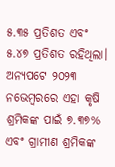୫.୩୫ ପ୍ରତିଶତ ଏବଂ ୫.୪୭ ପ୍ରତିଶତ ରହିଥିଲା। ଅନ୍ୟପଟେ ୨୦୨୩ ନଭେମ୍ବରରେ ଏହା କୃଷି ଶ୍ରମିକଙ୍କ ପାଇଁ ୭.୩୭% ଏବଂ ଗ୍ରାମୀଣ ଶ୍ରମିକଙ୍କ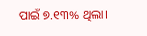ପାଇଁ ୭.୧୩% ଥିଲା।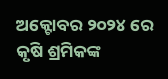ଅକ୍ଟୋବର ୨୦୨୪ ରେ କୃଷି ଶ୍ରମିକଙ୍କ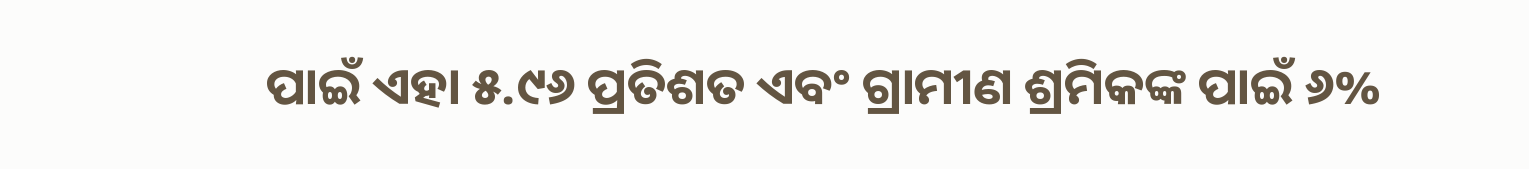ପାଇଁ ଏହା ୫.୯୬ ପ୍ରତିଶତ ଏବଂ ଗ୍ରାମୀଣ ଶ୍ରମିକଙ୍କ ପାଇଁ ୬%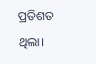ପ୍ରତିଶତ ଥିଲା।